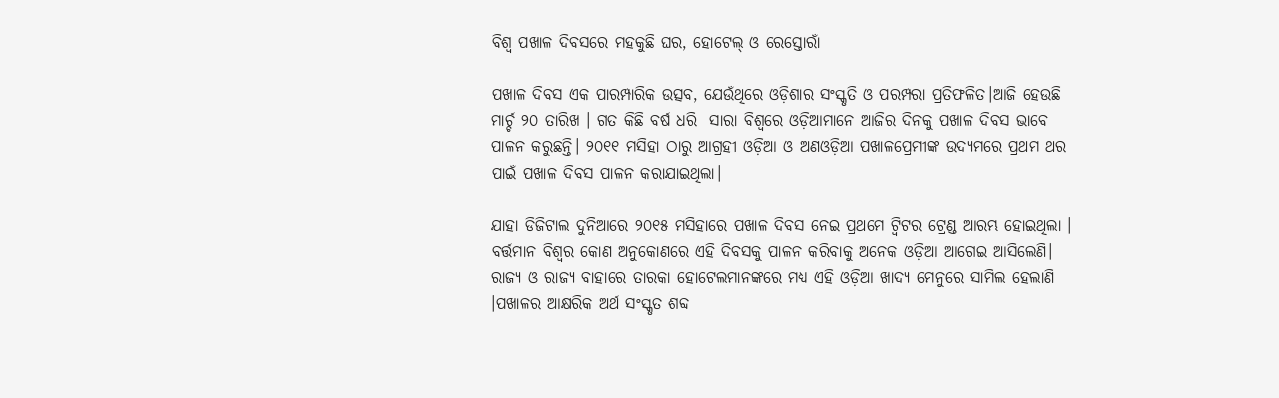ବିଶ୍ୱ ପଖାଳ ଦିବସରେ ମହକୁଛି ଘର, ହୋଟେଲ୍ ଓ ରେସ୍ତୋରାଁ

ପଖାଳ ଦିବସ ଏକ ପାରମ୍ପାରିକ ଉତ୍ସବ, ଯେଉଁଥିରେ ଓଡ଼ିଶାର ସଂସ୍କୃତି ଓ ପରମ୍ପରା ପ୍ରତିଫଳିତ।ଆଜି ହେଉଛି ମାର୍ଚ୍ଚ ୨୦ ତାରିଖ । ଗତ କିଛି ବର୍ଷ ଧରି  ସାରା ବିଶ୍ୱରେ ଓଡ଼ିଆମାନେ ଆଜିର ଦିନକୁ ପଖାଳ ଦିବସ ଭାବେ ପାଳନ କରୁଛନ୍ତି। ୨୦୧୧ ମସିହା ଠାରୁ ଆଗ୍ରହୀ ଓଡ଼ିଆ ଓ ଅଣଓଡ଼ିଆ ପଖାଳପ୍ରେମୀଙ୍କ ଉଦ୍ୟମରେ ପ୍ରଥମ ଥର ପାଇଁ ପଖାଳ ଦିବସ ପାଳନ କରାଯାଇଥିଲା।

ଯାହା ଡିଜିଟାଲ ଦୁନିଆରେ ୨୦୧୫ ମସିହାରେ ପଖାଳ ଦିବସ ନେଇ ପ୍ରଥମେ ଟ୍ୱିଟର ଟ୍ରେଣ୍ଡ ଆରମ୍ଭ ହୋଇଥିଲା । ବର୍ତ୍ତମାନ ବିଶ୍ୱର କୋଣ ଅନୁକୋଣରେ ଏହି ଦିବସକୁ ପାଳନ କରିବାକୁ ଅନେକ ଓଡ଼ିଆ ଆଗେଇ ଆସିଲେଣି। ରାଜ୍ୟ ଓ ରାଜ୍ୟ ବାହାରେ ତାରକା ହୋଟେଲମାନଙ୍କରେ ମଧ୍ୟ ଏହି ଓଡ଼ିଆ ଖାଦ୍ୟ ମେନୁରେ ସାମିଲ ହେଲାଣି ।ପଖାଳର ଆକ୍ଷରିକ ଅର୍ଥ ସଂସ୍କୃତ ଶବ୍ଦ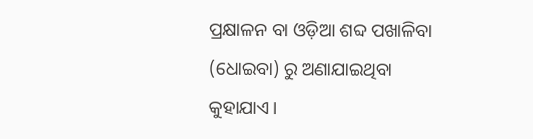ପ୍ରକ୍ଷାଳନ ବା ଓଡ଼ିଆ ଶବ୍ଦ ପଖାଳିବା (ଧୋଇବା) ରୁ ଅଣାଯାଇଥିବା କୁହାଯାଏ।